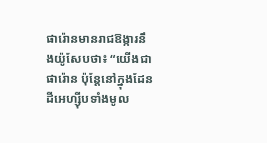ផារ៉ោនមានរាជឱង្ការនឹងយ៉ូសែបថា៖ “យើងជាផារ៉ោន ប៉ុន្តែនៅក្នុងដែនដីអេហ្ស៊ីបទាំងមូល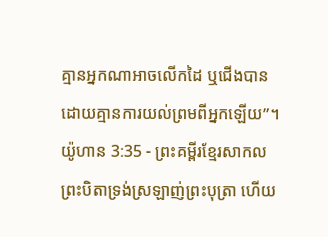គ្មានអ្នកណាអាចលើកដៃ ឬជើងបាន ដោយគ្មានការយល់ព្រមពីអ្នកឡើយ”។
យ៉ូហាន 3:35 - ព្រះគម្ពីរខ្មែរសាកល ព្រះបិតាទ្រង់ស្រឡាញ់ព្រះបុត្រា ហើយ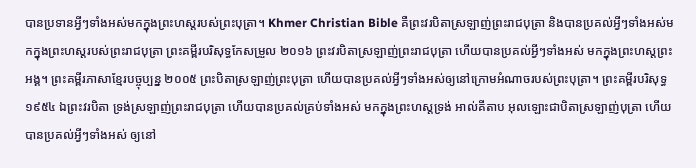បានប្រទានអ្វីៗទាំងអស់មកក្នុងព្រះហស្តរបស់ព្រះបុត្រា។ Khmer Christian Bible គឺព្រះវរបិតាស្រឡាញ់ព្រះរាជបុត្រា និងបានប្រគល់អ្វីៗទាំងអស់មកក្នុងព្រះហស្ដរបស់ព្រះរាជបុត្រា ព្រះគម្ពីរបរិសុទ្ធកែសម្រួល ២០១៦ ព្រះវរបិតាស្រឡាញ់ព្រះរាជបុត្រា ហើយបានប្រគល់អ្វីៗទាំងអស់ មកក្នុងព្រះហស្តព្រះអង្គ។ ព្រះគម្ពីរភាសាខ្មែរបច្ចុប្បន្ន ២០០៥ ព្រះបិតាស្រឡាញ់ព្រះបុត្រា ហើយបានប្រគល់អ្វីៗទាំងអស់ឲ្យនៅក្រោមអំណាចរបស់ព្រះបុត្រា។ ព្រះគម្ពីរបរិសុទ្ធ ១៩៥៤ ឯព្រះវរបិតា ទ្រង់ស្រឡាញ់ព្រះរាជបុត្រា ហើយបានប្រគល់គ្រប់ទាំងអស់ មកក្នុងព្រះហស្តទ្រង់ អាល់គីតាប អុលឡោះជាបិតាស្រឡាញ់បុត្រា ហើយបានប្រគល់អ្វីៗទាំងអស់ ឲ្យនៅ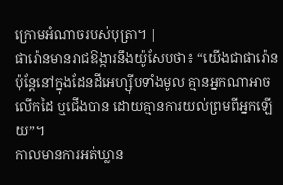ក្រោមអំណាចរបស់បុត្រា។ |
ផារ៉ោនមានរាជឱង្ការនឹងយ៉ូសែបថា៖ “យើងជាផារ៉ោន ប៉ុន្តែនៅក្នុងដែនដីអេហ្ស៊ីបទាំងមូល គ្មានអ្នកណាអាចលើកដៃ ឬជើងបាន ដោយគ្មានការយល់ព្រមពីអ្នកឡើយ”។
កាលមានការអត់ឃ្លាន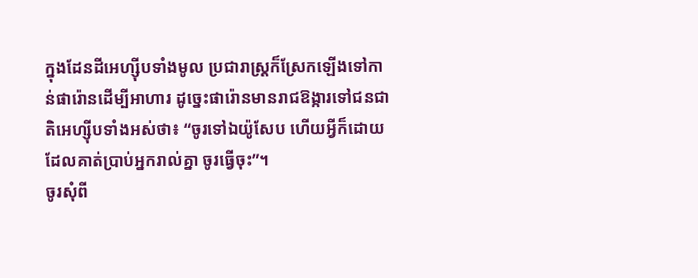ក្នុងដែនដីអេហ្ស៊ីបទាំងមូល ប្រជារាស្ត្រក៏ស្រែកឡើងទៅកាន់ផារ៉ោនដើម្បីអាហារ ដូច្នេះផារ៉ោនមានរាជឱង្ការទៅជនជាតិអេហ្ស៊ីបទាំងអស់ថា៖ “ចូរទៅឯយ៉ូសែប ហើយអ្វីក៏ដោយដែលគាត់ប្រាប់អ្នករាល់គ្នា ចូរធ្វើចុះ”។
ចូរសុំពី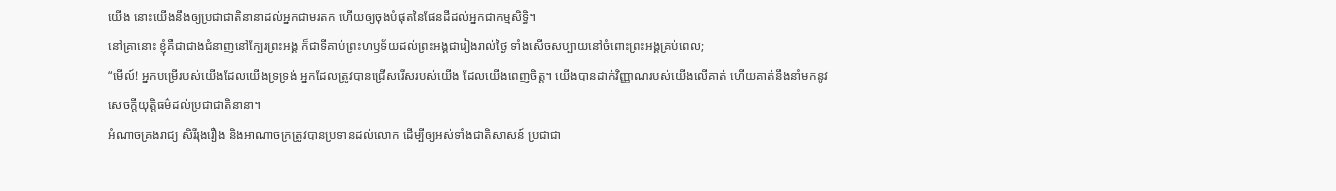យើង នោះយើងនឹងឲ្យប្រជាជាតិនានាដល់អ្នកជាមរតក ហើយឲ្យចុងបំផុតនៃផែនដីដល់អ្នកជាកម្មសិទ្ធិ។
នៅគ្រានោះ ខ្ញុំគឺជាជាងជំនាញនៅក្បែរព្រះអង្គ ក៏ជាទីគាប់ព្រះហឫទ័យដល់ព្រះអង្គជារៀងរាល់ថ្ងៃ ទាំងសើចសប្បាយនៅចំពោះព្រះអង្គគ្រប់ពេល;
“មើល៍! អ្នកបម្រើរបស់យើងដែលយើងទ្រទ្រង់ អ្នកដែលត្រូវបានជ្រើសរើសរបស់យើង ដែលយើងពេញចិត្ត។ យើងបានដាក់វិញ្ញាណរបស់យើងលើគាត់ ហើយគាត់នឹងនាំមកនូវសេចក្ដីយុត្តិធម៌ដល់ប្រជាជាតិនានា។
អំណាចគ្រងរាជ្យ សិរីរុងរឿង និងអាណាចក្រត្រូវបានប្រទានដល់លោក ដើម្បីឲ្យអស់ទាំងជាតិសាសន៍ ប្រជាជា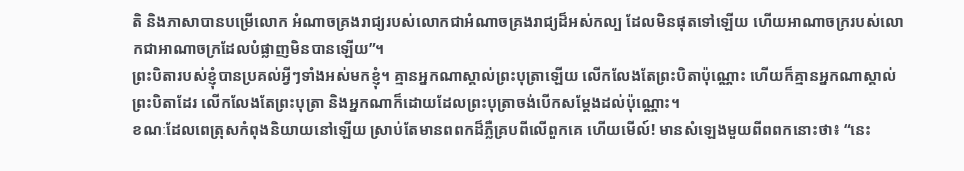តិ និងភាសាបានបម្រើលោក អំណាចគ្រងរាជ្យរបស់លោកជាអំណាចគ្រងរាជ្យដ៏អស់កល្ប ដែលមិនផុតទៅឡើយ ហើយអាណាចក្ររបស់លោកជាអាណាចក្រដែលបំផ្លាញមិនបានឡើយ”។
ព្រះបិតារបស់ខ្ញុំបានប្រគល់អ្វីៗទាំងអស់មកខ្ញុំ។ គ្មានអ្នកណាស្គាល់ព្រះបុត្រាឡើយ លើកលែងតែព្រះបិតាប៉ុណ្ណោះ ហើយក៏គ្មានអ្នកណាស្គាល់ព្រះបិតាដែរ លើកលែងតែព្រះបុត្រា និងអ្នកណាក៏ដោយដែលព្រះបុត្រាចង់បើកសម្ដែងដល់ប៉ុណ្ណោះ។
ខណៈដែលពេត្រុសកំពុងនិយាយនៅឡើយ ស្រាប់តែមានពពកដ៏ភ្លឺគ្របពីលើពួកគេ ហើយមើល៍! មានសំឡេងមួយពីពពកនោះថា៖ “នេះ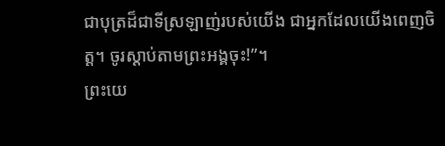ជាបុត្រដ៏ជាទីស្រឡាញ់របស់យើង ជាអ្នកដែលយើងពេញចិត្ត។ ចូរស្ដាប់តាមព្រះអង្គចុះ!”។
ព្រះយេ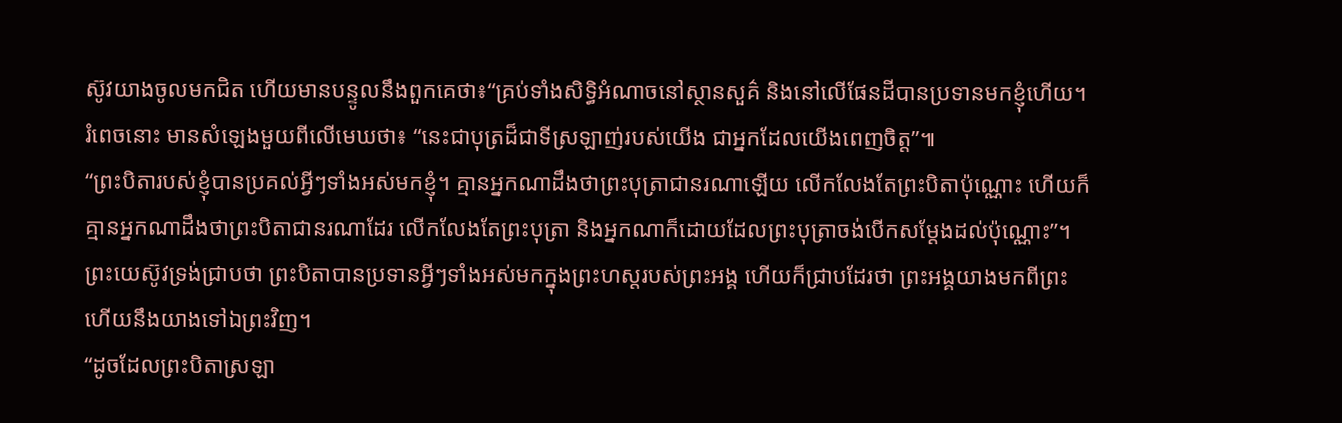ស៊ូវយាងចូលមកជិត ហើយមានបន្ទូលនឹងពួកគេថា៖“គ្រប់ទាំងសិទ្ធិអំណាចនៅស្ថានសួគ៌ និងនៅលើផែនដីបានប្រទានមកខ្ញុំហើយ។
រំពេចនោះ មានសំឡេងមួយពីលើមេឃថា៖ “នេះជាបុត្រដ៏ជាទីស្រឡាញ់របស់យើង ជាអ្នកដែលយើងពេញចិត្ត”៕
“ព្រះបិតារបស់ខ្ញុំបានប្រគល់អ្វីៗទាំងអស់មកខ្ញុំ។ គ្មានអ្នកណាដឹងថាព្រះបុត្រាជានរណាឡើយ លើកលែងតែព្រះបិតាប៉ុណ្ណោះ ហើយក៏គ្មានអ្នកណាដឹងថាព្រះបិតាជានរណាដែរ លើកលែងតែព្រះបុត្រា និងអ្នកណាក៏ដោយដែលព្រះបុត្រាចង់បើកសម្ដែងដល់ប៉ុណ្ណោះ”។
ព្រះយេស៊ូវទ្រង់ជ្រាបថា ព្រះបិតាបានប្រទានអ្វីៗទាំងអស់មកក្នុងព្រះហស្តរបស់ព្រះអង្គ ហើយក៏ជ្រាបដែរថា ព្រះអង្គយាងមកពីព្រះ ហើយនឹងយាងទៅឯព្រះវិញ។
“ដូចដែលព្រះបិតាស្រឡា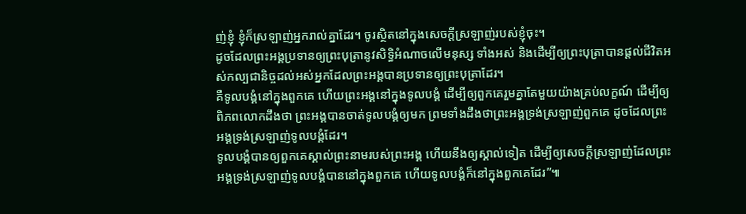ញ់ខ្ញុំ ខ្ញុំក៏ស្រឡាញ់អ្នករាល់គ្នាដែរ។ ចូរស្ថិតនៅក្នុងសេចក្ដីស្រឡាញ់របស់ខ្ញុំចុះ។
ដូចដែលព្រះអង្គប្រទានឲ្យព្រះបុត្រានូវសិទ្ធិអំណាចលើមនុស្ស ទាំងអស់ និងដើម្បីឲ្យព្រះបុត្រាបានផ្ដល់ជីវិតអស់កល្បជានិច្ចដល់អស់អ្នកដែលព្រះអង្គបានប្រទានឲ្យព្រះបុត្រាដែរ។
គឺទូលបង្គំនៅក្នុងពួកគេ ហើយព្រះអង្គនៅក្នុងទូលបង្គំ ដើម្បីឲ្យពួកគេរួមគ្នាតែមួយយ៉ាងគ្រប់លក្ខណ៍ ដើម្បីឲ្យពិភពលោកដឹងថា ព្រះអង្គបានចាត់ទូលបង្គំឲ្យមក ព្រមទាំងដឹងថាព្រះអង្គទ្រង់ស្រឡាញ់ពួកគេ ដូចដែលព្រះអង្គទ្រង់ស្រឡាញ់ទូលបង្គំដែរ។
ទូលបង្គំបានឲ្យពួកគេស្គាល់ព្រះនាមរបស់ព្រះអង្គ ហើយនឹងឲ្យស្គាល់ទៀត ដើម្បីឲ្យសេចក្ដីស្រឡាញ់ដែលព្រះអង្គទ្រង់ស្រឡាញ់ទូលបង្គំបាននៅក្នុងពួកគេ ហើយទូលបង្គំក៏នៅក្នុងពួកគេដែរ”៕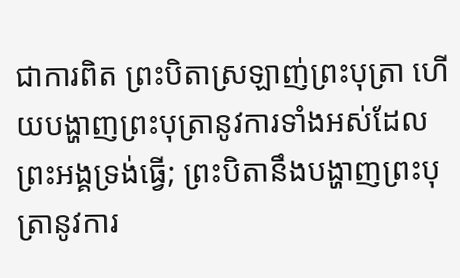ជាការពិត ព្រះបិតាស្រឡាញ់ព្រះបុត្រា ហើយបង្ហាញព្រះបុត្រានូវការទាំងអស់ដែលព្រះអង្គទ្រង់ធ្វើ; ព្រះបិតានឹងបង្ហាញព្រះបុត្រានូវការ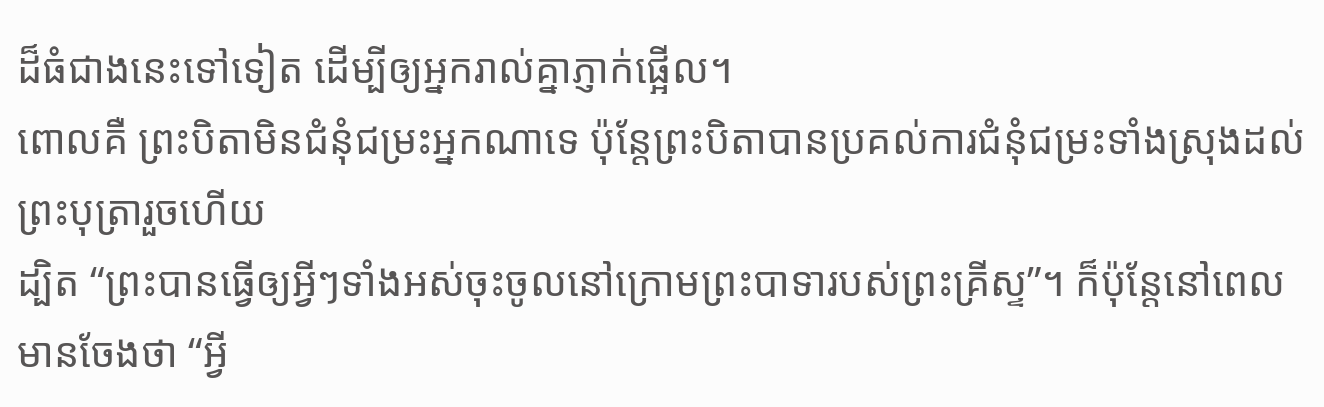ដ៏ធំជាងនេះទៅទៀត ដើម្បីឲ្យអ្នករាល់គ្នាភ្ញាក់ផ្អើល។
ពោលគឺ ព្រះបិតាមិនជំនុំជម្រះអ្នកណាទេ ប៉ុន្តែព្រះបិតាបានប្រគល់ការជំនុំជម្រះទាំងស្រុងដល់ព្រះបុត្រារួចហើយ
ដ្បិត “ព្រះបានធ្វើឲ្យអ្វីៗទាំងអស់ចុះចូលនៅក្រោមព្រះបាទារបស់ព្រះគ្រីស្ទ”។ ក៏ប៉ុន្តែនៅពេលមានចែងថា “អ្វី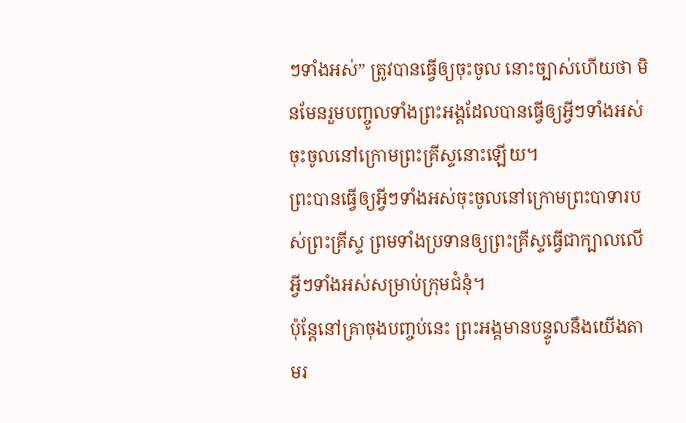ៗទាំងអស់” ត្រូវបានធ្វើឲ្យចុះចូល នោះច្បាស់ហើយថា មិនមែនរួមបញ្ចូលទាំងព្រះអង្គដែលបានធ្វើឲ្យអ្វីៗទាំងអស់ចុះចូលនៅក្រោមព្រះគ្រីស្ទនោះឡើយ។
ព្រះបានធ្វើឲ្យអ្វីៗទាំងអស់ចុះចូលនៅក្រោមព្រះបាទារបស់ព្រះគ្រីស្ទ ព្រមទាំងប្រទានឲ្យព្រះគ្រីស្ទធ្វើជាក្បាលលើអ្វីៗទាំងអស់សម្រាប់ក្រុមជំនុំ។
ប៉ុន្តែនៅគ្រាចុងបញ្ចប់នេះ ព្រះអង្គមានបន្ទូលនឹងយើងតាមរ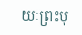យៈព្រះបុ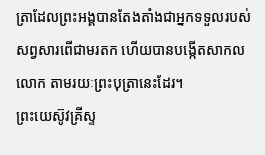ត្រាដែលព្រះអង្គបានតែងតាំងជាអ្នកទទួលរបស់សព្វសារពើជាមរតក ហើយបានបង្កើតសាកលលោក តាមរយៈព្រះបុត្រានេះដែរ។
ព្រះយេស៊ូវគ្រីស្ទ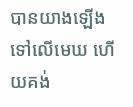បានយាងឡើងទៅលើមេឃ ហើយគង់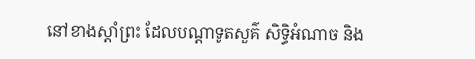នៅខាងស្ដាំព្រះ ដែលបណ្ដាទូតសួគ៌ សិទ្ធិអំណាច និង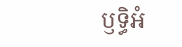ឫទ្ធិអំ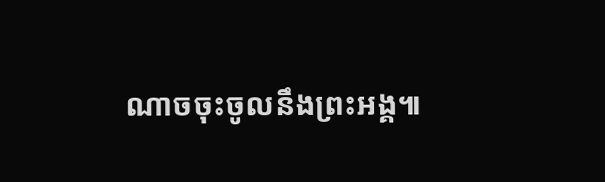ណាចចុះចូលនឹងព្រះអង្គ៕